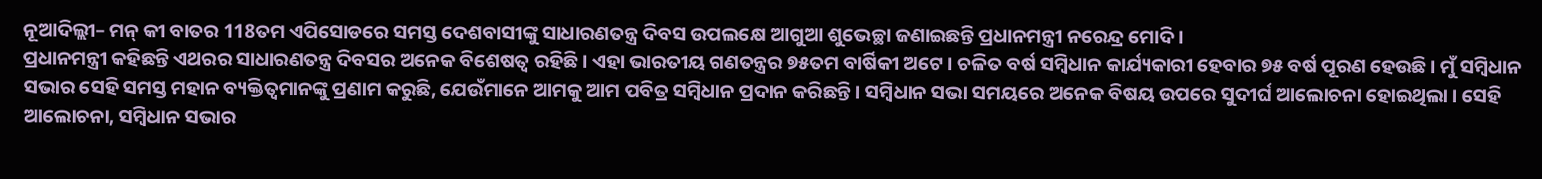ନୂଆଦିଲ୍ଲୀ– ମନ୍ କୀ ବାତର 118ତମ ଏପିସୋଡରେ ସମସ୍ତ ଦେଶବାସୀଙ୍କୁ ସାଧାରଣତନ୍ତ୍ର ଦିବସ ଉପଲକ୍ଷେ ଆଗୁଆ ଶୁଭେଚ୍ଛା ଜଣାଇଛନ୍ତି ପ୍ରଧାନମନ୍ତ୍ରୀ ନରେନ୍ଦ୍ର ମୋଦି ।
ପ୍ରଧାନମନ୍ତ୍ରୀ କହିଛନ୍ତି ଏଥରର ସାଧାରଣତନ୍ତ୍ର ଦିବସର ଅନେକ ବିଶେଷତ୍ୱ ରହିଛି । ଏହା ଭାରତୀୟ ଗଣତନ୍ତ୍ରର ୭୫ତମ ବାର୍ଷିକୀ ଅଟେ । ଚଳିତ ବର୍ଷ ସମ୍ବିଧାନ କାର୍ଯ୍ୟକାରୀ ହେବାର ୭୫ ବର୍ଷ ପୂରଣ ହେଉଛି । ମୁଁ ସମ୍ବିଧାନ ସଭାର ସେହି ସମସ୍ତ ମହାନ ବ୍ୟକ୍ତିତ୍ୱମାନଙ୍କୁ ପ୍ରଣାମ କରୁଛି, ଯେଉଁମାନେ ଆମକୁ ଆମ ପବିତ୍ର ସମ୍ବିଧାନ ପ୍ରଦାନ କରିଛନ୍ତି । ସମ୍ବିଧାନ ସଭା ସମୟରେ ଅନେକ ବିଷୟ ଉପରେ ସୁଦୀର୍ଘ ଆଲୋଚନା ହୋଇଥିଲା । ସେହି ଆଲୋଚନା, ସମ୍ବିଧାନ ସଭାର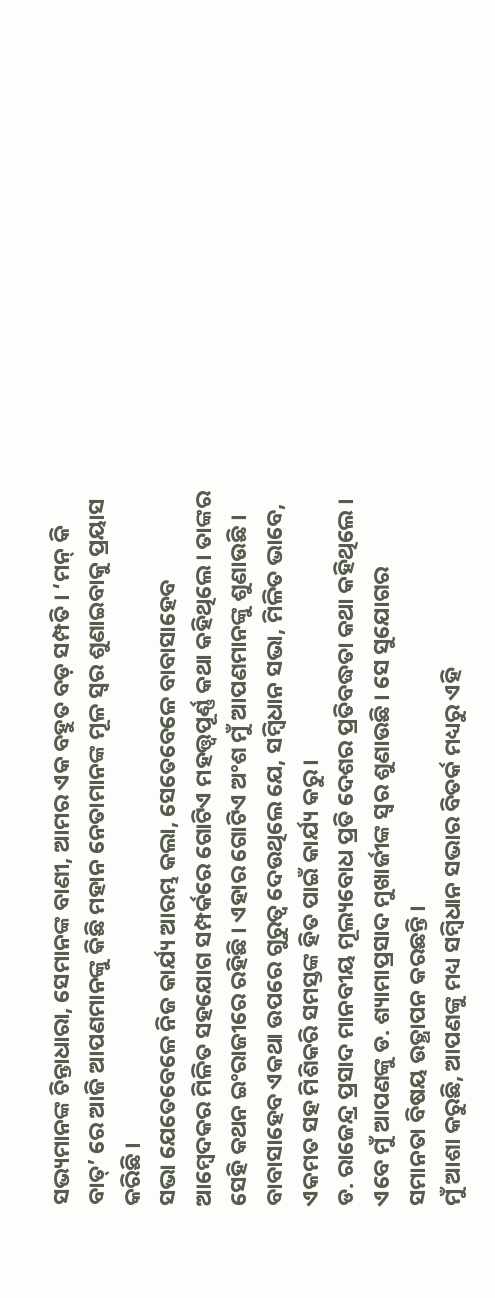ସଭ୍ୟମାନଙ୍କ ଚିନ୍ତାଧାରା, ସେମାନଙ୍କ ବାଣୀ, ଆମର ଏକ ବହୁତ ବଡ଼ ସମ୍ପତି । ‘ମନ୍ କି ବାତ୍’ ରେ ଆଜି ଆପଣମାନଙ୍କୁ କିଛି ମହାନ ନେତାମାନଙ୍କ ମୂଳ ସ୍ୱର ଶୁଣାଇବାକୁ ପ୍ରୟାସ କରିଛି ।
ସଭା ଯେତେବେଳେ ନିଜ କାର୍ଯ୍ୟ ଆରମ୍ଭ କଲା, ସେତେବେଳେ ବାବାସାହେବ ଆମ୍ବେଦକର ମିଳିତ ସହଯୋଗ ସମ୍ପର୍କରେ ଗୋଟିଏ ମହତ୍ତ୍ୱପୂର୍ଣ୍ଣ କଥା କହିଥିଲେ । ତାଙ୍କର ସେହି କଥନ ଇଂରାଜୀରେ ରହିଛି । ଏହାର ଗୋଟିଏ ଅଂଶ ମୁଁ ଆପଣମାନଙ୍କୁ ଶୁଣାଉଛି ।
ବାବାସାହେବ ଏକଥା ଉପରେ ଗୁରୁତ୍ୱ ଦେଉଥିଲେ ଯେ, ସମ୍ବିଧାନ ସଭା, ମିଳିତ ଭାବେ, ଏକମତ ସହ ମିଶିକରି ସମସ୍ତଙ୍କ ହିତ ପାଇଁ କାର୍ଯ୍ୟ କରୁ ।
ଡ. ରାଜେନ୍ଦ୍ର ପ୍ରସାଦ ମାନବୀୟ ମୂଲ୍ୟବୋଧ ପ୍ରତି ଦେଶର ପ୍ରତିବଦ୍ଧତା କଥା କହିଥିଲେ । ଏବେ ମୁଁ ଆପଣଙ୍କୁ ଡ. ଶ୍ୟାମାପ୍ରସାଦ ମୁଖାର୍ଜୀଙ୍କ ସ୍ୱର ଶୁଣାଉଛି । ସେ ସୁଯୋଗର ସମାନତା ବିଷୟ ଉତ୍ଥାପନ କରଛନ୍ତି ।
ମୁଁ ଆଶା କରୁଛି, ଆପଣଙ୍କୁ ମଧ୍ୟ ସମ୍ବିଧାନ ସଭାର ବିତର୍କ ମଧ୍ୟରୁ ଏହି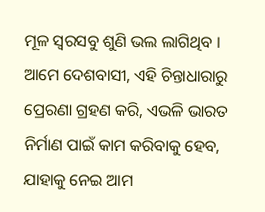ମୂଳ ସ୍ୱରସବୁ ଶୁଣି ଭଲ ଲାଗିଥିବ । ଆମେ ଦେଶବାସୀ, ଏହି ଚିନ୍ତାଧାରାରୁ ପ୍ରେରଣା ଗ୍ରହଣ କରି, ଏଭଳି ଭାରତ ନିର୍ମାଣ ପାଇଁ କାମ କରିବାକୁ ହେବ, ଯାହାକୁ ନେଇ ଆମ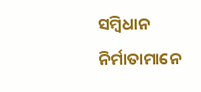ସମ୍ବିଧାନ ନିର୍ମାତାମାନେ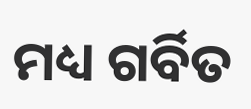ମଧ୍ୟ ଗର୍ବିତ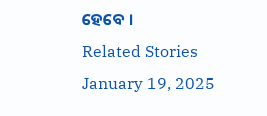ହେବେ ।
Related Stories
January 19, 2025